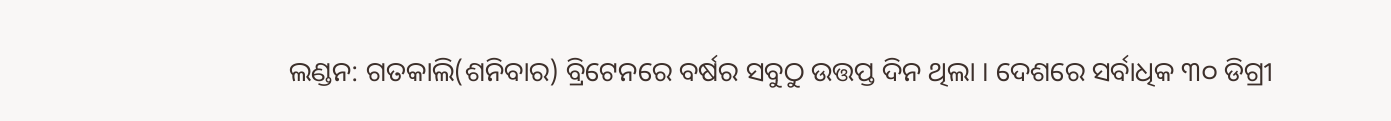ଲଣ୍ଡନ: ଗତକାଲି(ଶନିବାର) ବ୍ରିଟେନରେ ବର୍ଷର ସବୁଠୁ ଉତ୍ତପ୍ତ ଦିନ ଥିଲା । ଦେଶରେ ସର୍ବାଧିକ ୩୦ ଡିଗ୍ରୀ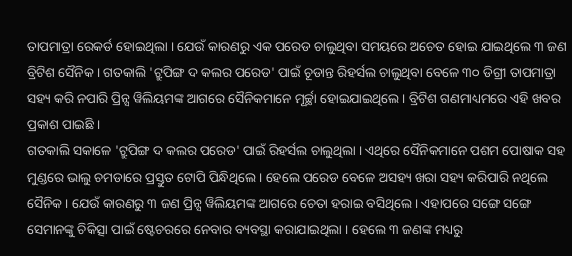ତାପମାତ୍ରା ରେକର୍ଡ ହୋଇଥିଲା । ଯେଉଁ କାରଣରୁ ଏକ ପରେଡ ଚାଲୁଥିବା ସମୟରେ ଅଚେତ ହୋଇ ଯାଇଥିଲେ ୩ ଜଣ ବ୍ରିଟିଶ ସୈନିକ । ଗତକାଲି 'ଟ୍ରୁପିଙ୍ଗ ଦ କଲର ପରେଡ' ପାଇଁ ଚୂଡାନ୍ତ ରିହର୍ସଲ ଚାଲୁଥିବା ବେଳେ ୩୦ ଡିଗ୍ରୀ ତାପମାତ୍ରା ସହ୍ୟ କରି ନପାରି ପ୍ରିନ୍ସ ୱିଲିୟମଙ୍କ ଆଗରେ ସୈନିକମାନେ ମୂର୍ଚ୍ଛା ହୋଇଯାଇଥିଲେ । ବ୍ରିଟିଶ ଗଣମାଧ୍ୟମରେ ଏହି ଖବର ପ୍ରକାଶ ପାଇଛି ।
ଗତକାଲି ସକାଳେ 'ଟ୍ରୁପିଙ୍ଗ ଦ କଲର ପରେଡ' ପାଇଁ ରିହର୍ସଲ ଚାଲୁଥିଲା । ଏଥିରେ ସୈନିକମାନେ ପଶମ ପୋଷାକ ସହ ମୁଣ୍ଡରେ ଭାଲୁ ଚମଡାରେ ପ୍ରସ୍ତୁତ ଟୋପି ପିନ୍ଧିଥିଲେ । ହେଲେ ପରେଡ ବେଳେ ଅସହ୍ୟ ଖରା ସହ୍ୟ କରିପାରି ନଥିଲେ ସୈନିକ । ଯେଉଁ କାରଣରୁ ୩ ଜଣ ପ୍ରିନ୍ସ ୱିଲିୟମଙ୍କ ଆଗରେ ଚେତା ହରାଇ ବସିଥିଲେ । ଏହାପରେ ସଙ୍ଗେ ସଙ୍ଗେ ସେମାନଙ୍କୁ ଚିକିତ୍ସା ପାଇଁ ଷ୍ଟେଚରରେ ନେବାର ବ୍ୟବସ୍ଥା କରାଯାଇଥିଲା । ହେଲେ ୩ ଜଣଙ୍କ ମଧ୍ୟରୁ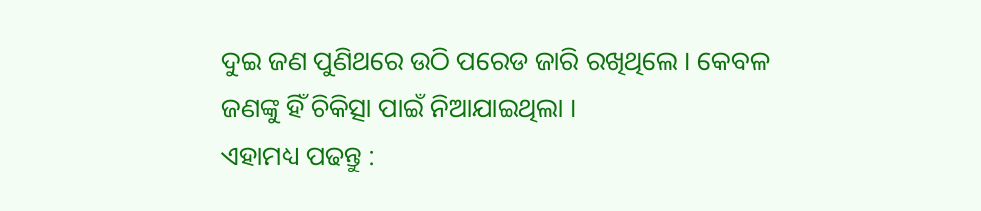ଦୁଇ ଜଣ ପୁଣିଥରେ ଉଠି ପରେଡ ଜାରି ରଖିଥିଲେ । କେବଳ ଜଣଙ୍କୁ ହିଁ ଚିକିତ୍ସା ପାଇଁ ନିଆଯାଇଥିଲା ।
ଏହାମଧ୍ୟ ପଢନ୍ତୁ :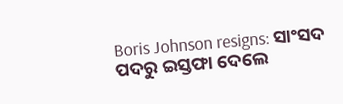Boris Johnson resigns: ସାଂସଦ ପଦରୁ ଇସ୍ତଫା ଦେଲେ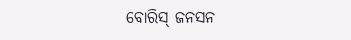ବୋରିସ୍ ଜନସନ